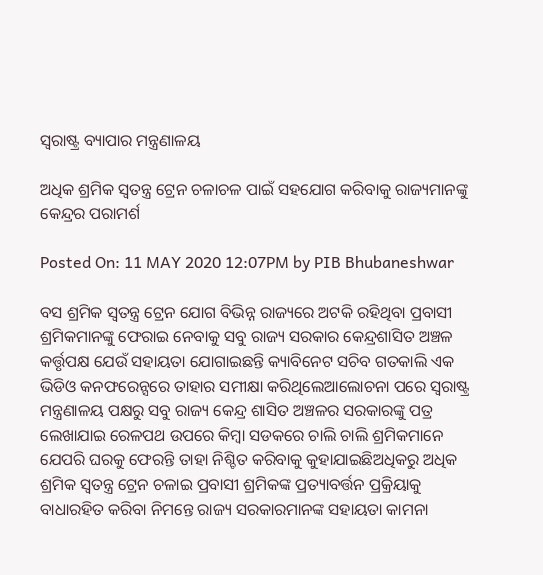ସ୍ଵରାଷ୍ଟ୍ର ବ୍ୟାପାର ମନ୍ତ୍ରଣାଳୟ

ଅଧିକ ଶ୍ରମିକ ସ୍ୱତନ୍ତ୍ର ଟ୍ରେନ ଚଳାଚଳ ପାଇଁ ସହଯୋଗ କରିବାକୁ ରାଜ୍ୟମାନଙ୍କୁ କେନ୍ଦ୍ରର ପରାମର୍ଶ

Posted On: 11 MAY 2020 12:07PM by PIB Bhubaneshwar

ବସ ଶ୍ରମିକ ସ୍ୱତନ୍ତ୍ର ଟ୍ରେନ ଯୋଗ ବିଭିନ୍ନ ରାଜ୍ୟରେ ଅଟକି ରହିଥିବା ପ୍ରବାସୀ ଶ୍ରମିକମାନଙ୍କୁ ଫେରାଇ ନେବାକୁ ସବୁ ରାଜ୍ୟ ସରକାର କେନ୍ଦ୍ରଶାସିତ ଅଞ୍ଚଳ କର୍ତ୍ତୃପକ୍ଷ ଯେଉଁ ସହାୟତା ଯୋଗାଇଛନ୍ତି କ୍ୟାବିନେଟ ସଚିବ ଗତକାଲି ଏକ ଭିଡିଓ କନଫରେନ୍ସରେ ତାହାର ସମୀକ୍ଷା କରିଥିଲେଆଲୋଚନା ପରେ ସ୍ୱରାଷ୍ଟ୍ର ମନ୍ତ୍ରଣାଳୟ ପକ୍ଷରୁ ସବୁ ରାଜ୍ୟ କେନ୍ଦ୍ର ଶାସିତ ଅଞ୍ଚଳର ସରକାରଙ୍କୁ ପତ୍ର ଲେଖାଯାଇ ରେଳପଥ ଉପରେ କିମ୍ବା ସଡକରେ ଚାଲି ଚାଲି ଶ୍ରମିକମାନେ ଯେପରି ଘରକୁ ଫେରନ୍ତି ତାହା ନିଶ୍ଚିତ କରିବାକୁ କୁହାଯାଇଛିଅଧିକରୁ ଅଧିକ ଶ୍ରମିକ ସ୍ୱତନ୍ତ୍ର ଟ୍ରେନ ଚଳାଇ ପ୍ରବାସୀ ଶ୍ରମିକଙ୍କ ପ୍ରତ୍ୟାବର୍ତ୍ତନ ପ୍ରକ୍ରିୟାକୁ ବାଧାରହିତ କରିବା ନିମନ୍ତେ ରାଜ୍ୟ ସରକାରମାନଙ୍କ ସହାୟତା କାମନା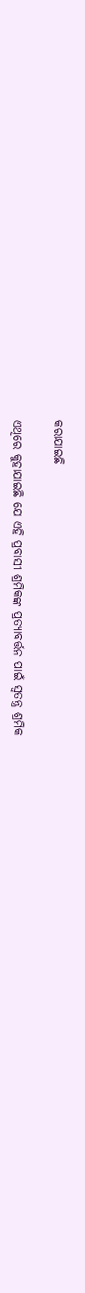କରାଯାଇଛି

ଏଥିରେ କୁହାଯାଇଛି ଯେ ଏହି ପ୍ରବାସୀ ଶ୍ରମିକଙ୍କ ପ୍ରତ୍ୟାବର୍ତ୍ତନ ପାଇଁ ସ୍ୱତନ୍ତ୍ର ଶ୍ରମିକ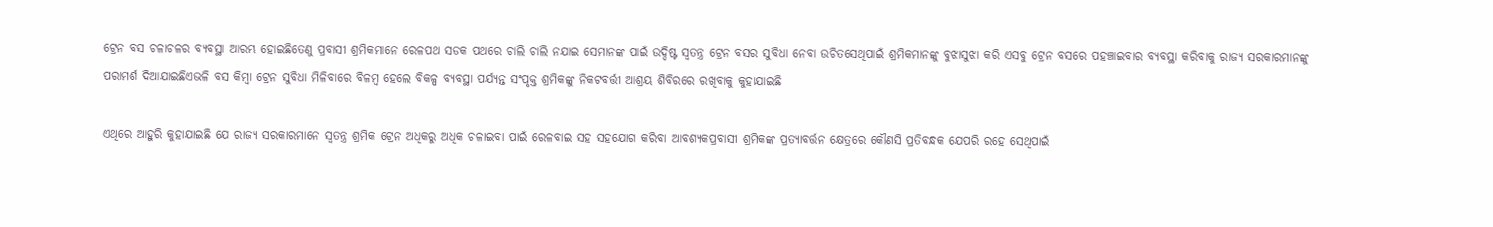ଟ୍ରେନ ବସ ଚଳାଚଳର ବ୍ୟବସ୍ଥା ଆରମ୍ଭ ହୋଇଛିତେଣୁ ପ୍ରବାସୀ ଶ୍ରମିକମାନେ ରେଳପଥ ସଡକ ପଥରେ ଚାଲି ଚାଲି ନଯାଇ ସେମାନଙ୍କ ପାଇଁ ଉଦ୍ଦିଷ୍ଟ ସ୍ୱତନ୍ତ୍ର ଟ୍ରେନ ବସର ସୁବିଧା ନେବା ଉଚିତସେଥିପାଇଁ ଶ୍ରମିକମାନଙ୍କୁ ବୁଝାସୁଝା କରି ଏସବୁ ଟ୍ରେନ ବସରେ ପହଞ୍ଚାଇବାର ବ୍ୟବସ୍ଥା କରିବାକୁ ରାଜ୍ୟ ସରକାରମାନଙ୍କୁ ପରାମର୍ଶ ଦିଆଯାଇଛିଏଭଳି ବସ କିମ୍ବା ଟ୍ରେନ ସୁବିଧା ମିଳିବାରେ ବିଳମ୍ବ ହେଲେ ବିକଳ୍ପ ବ୍ୟବସ୍ଥା ପର୍ଯ୍ୟନ୍ତ ସଂପୃକ୍ତ ଶ୍ରମିକଙ୍କୁ ନିକଟବର୍ତ୍ତୀ ଆଶ୍ରୟ ଶିବିରରେ ରଖିବାକୁ କୁହାଯାଇଛି

ଏଥିରେ ଆହୁରି କୁହାଯାଇଛି ଯେ ରାଜ୍ୟ ସରକାରମାନେ ସ୍ୱତନ୍ତ୍ର ଶ୍ରମିକ ଟ୍ରେନ ଅଧିକରୁ ଅଧିକ ଚଳାଇବା ପାଇଁ ରେଳବାଇ ସହ ସହଯୋଗ କରିବା ଆବଶ୍ୟକପ୍ରବାସୀ ଶ୍ରମିକଙ୍କ ପ୍ରତ୍ୟାବର୍ତ୍ତନ କ୍ଷେତ୍ରରେ କୌଣସି ପ୍ରତିବନ୍ଧକ ଯେପରି ରହେ ସେଥିପାଇଁ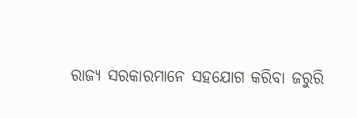ରାଜ୍ୟ ସରକାରମାନେ ସହଯୋଗ କରିବା ଜରୁରି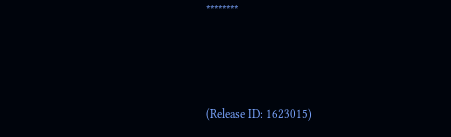********



(Release ID: 1623015)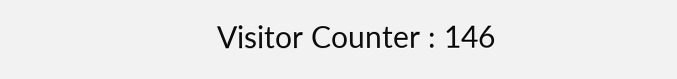Visitor Counter : 146